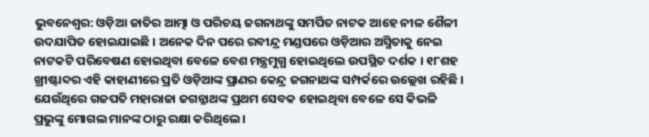ଭୁବନେଶ୍ବର: ଓଡ଼ିଆ ଜାତିର ଆତ୍ମା ଓ ପରିଚୟ ଜଗନାଥଙ୍କୁ ସମର୍ପିତ ନାଟକ ଆହେ ନୀଳ ଶୈଳୀ ଉଦଯାପିତ ହୋଇଯାଇଛି । ଅନେକ ଦିନ ପରେ ରବୀନ୍ଦ୍ର ମଣ୍ଡପରେ ଓଡ଼ିଆର ଅସ୍ମିତାକୁ ନେଇ ନାଟକଟି ପରିବେଷଣ ହୋଇଥିବା ବେଳେ ବେଶ ମନ୍ତ୍ରମୁଗ୍ଧ ହୋଇଥିଲେ ଉପସ୍ଥିତ ଦର୍ଶକ । ୧୮ଶହ ଖ୍ରୀଷ୍ଟାବ୍ଦର ଏହି କାହାଣୀରେ ପ୍ରତି ଓଡ଼ିଆଙ୍କ ପ୍ରାଣର କେନ୍ଦ୍ର ଜଗନାଥଙ୍କ ସମ୍ପର୍କରେ ଉଲ୍ଲେଖ ରହିଛି ।
ଯେଉଁଥିରେ ଗଜପତି ମହାରାଜା ଜଗନ୍ନାଥଙ୍କ ପ୍ରଥମ ସେବକ ହୋଇଥିବା ବେଳେ ସେ କିଭଳି ପ୍ରଭୁଙ୍କୁ ମୋଗଲ ମାନଙ୍କ ଠାରୁ ରକ୍ଷା କରିଥିଲେ ।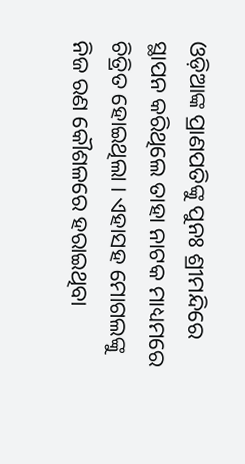ଓଡ଼ିଆଙ୍କ ପ୍ରାଣପତିଙ୍କୁ ପୁନଃ ଶ୍ରୀମନ୍ଦିରେ ସ୍ଥାପନ କରିଥିଲେ ତାହା ନାଟକ ମାଧ୍ୟମରେ ଚିତ୍ରିତ ହୋଇଥିଲା । ଏହାସହ ମୋଗଲଙ୍କୁ ନିଜ ରଣ କୌଶଳରେ ହରାଇଥିବା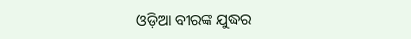ଓଡ଼ିଆ ବୀରଙ୍କ ଯୁଦ୍ଧର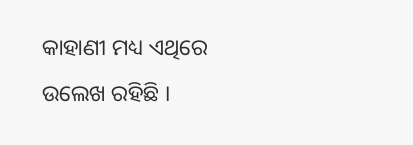କାହାଣୀ ମଧ୍ୟ ଏଥିରେ ଉଲେଖ ରହିଛି ।